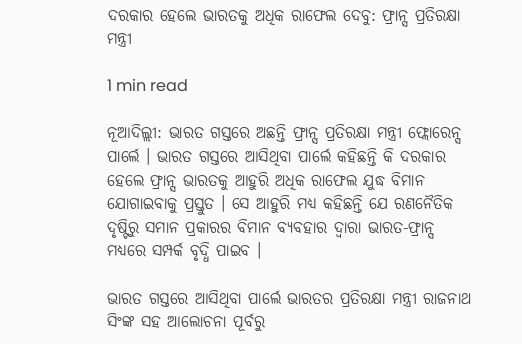ଦରକାର ହେଲେ ଭାରତକୁ ଅଧିକ ରାଫେଲ ଦେବୁ: ଫ୍ରାନ୍ସ ପ୍ରତିରକ୍ଷା ମନ୍ତ୍ରୀ

1 min read

ନୂଆଦିଲ୍ଲୀ: ଭାରତ ଗସ୍ତରେ ଅଛନ୍ତି ଫ୍ରାନ୍ସ ପ୍ରତିରକ୍ଷା ମନ୍ତ୍ରୀ ଫ୍ଲୋରେନ୍ସ ପାର୍ଲେ । ଭାରତ ଗସ୍ତରେ ଆସିଥିବା ପାର୍ଲେ କହିଛନ୍ତି କି ଦରକାର ହେଲେ ଫ୍ରାନ୍ସ ଭାରତକୁ ଆହୁରି ଅଧିକ ରାଫେଲ ଯୁଦ୍ଧ ବିମାନ ଯୋଗାଇବାକୁ ପ୍ରସ୍ତୁତ । ସେ ଆହୁରି ମଧ୍ୟ କହିଛନ୍ତି ଯେ ରଣନୈତିକ ଦୃଷ୍ଟିରୁ ସମାନ ପ୍ରକାରର ବିମାନ ବ୍ୟବହାର ଦ୍ୱାରା ଭାରତ-ଫ୍ରାନ୍ସ ମଧ୍ୟରେ ସମ୍ପର୍କ ବୃଦ୍ଧି ପାଇବ ।

ଭାରତ ଗସ୍ତରେ ଆସିଥିବା ପାର୍ଲେ ଭାରତର ପ୍ରତିରକ୍ଷା ମନ୍ତ୍ରୀ ରାଜନାଥ ସିଂଙ୍କ ସହ ଆଲୋଚନା ପୂର୍ବରୁ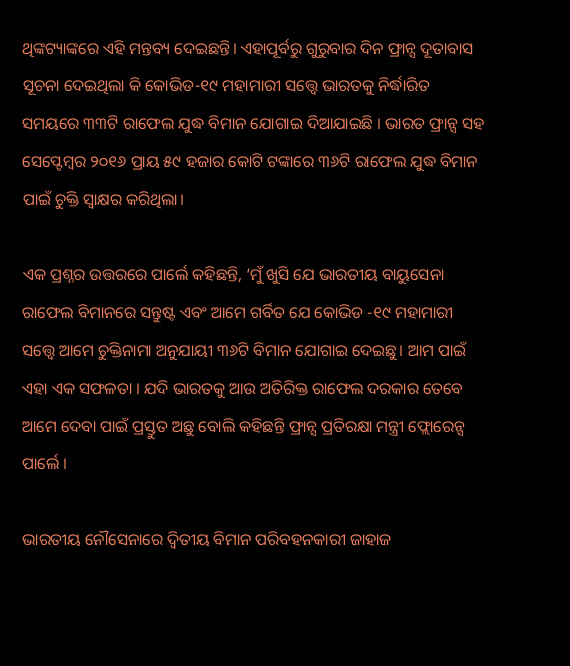ଥିଙ୍କଟ୍ୟାଙ୍କରେ ଏହି ମନ୍ତବ୍ୟ ଦେଇଛନ୍ତି। ଏହାପୂର୍ବରୁ ଗୁରୁବାର ଦିନ ଫ୍ରାନ୍ସ ଦୂତାବାସ ସୂଚନା ଦେଇଥିଲା କି କୋଭିଡ-୧୯ ମହାମାରୀ ସତ୍ତ୍ୱେ ଭାରତକୁ ନିର୍ଦ୍ଧାରିତ ସମୟରେ ୩୩ଟି ରାଫେଲ ଯୁଦ୍ଧ ବିମାନ ଯୋଗାଇ ଦିଆଯାଇଛି । ଭାରତ ଫ୍ରାନ୍ସ ସହ ସେପ୍ଟେମ୍ବର ୨୦୧୬ ପ୍ରାୟ ୫୯ ହଜାର କୋଟି ଟଙ୍କାରେ ୩୬ଟି ରାଫେଲ ଯୁଦ୍ଧ ବିମାନ ପାଇଁ ଚୁକ୍ତି ସ୍ୱାକ୍ଷର କରିଥିଲା।

ଏକ ପ୍ରଶ୍ନର ଉତ୍ତରରେ ପାର୍ଲେ କହିଛନ୍ତି, ‘ମୁଁ ଖୁସି ଯେ ଭାରତୀୟ ବାୟୁସେନା ରାଫେଲ ବିମାନରେ ସନ୍ତୁଷ୍ଟ ଏବଂ ଆମେ ଗର୍ବିତ ଯେ କୋଭିଡ -୧୯ ମହାମାରୀ ସତ୍ତ୍ୱେ ଆମେ ଚୁକ୍ତିନାମା ଅନୁଯାୟୀ ୩୬ଟି ବିମାନ ଯୋଗାଇ ଦେଇଛୁ। ଆମ ପାଇଁ ଏହା ଏକ ସଫଳତା । ଯଦି ଭାରତକୁ ଆଉ ଅତିରିକ୍ତ ରାଫେଲ ଦରକାର ତେବେ ଆମେ ଦେବା ପାଇଁ ପ୍ରସ୍ତୁତ ଅଛୁ ବୋଲି କହିଛନ୍ତି ଫ୍ରାନ୍ସ ପ୍ରତିରକ୍ଷା ମନ୍ତ୍ରୀ ଫ୍ଲୋରେନ୍ସ ପାର୍ଲେ ।

ଭାରତୀୟ ନୌସେନାରେ ଦ୍ୱିତୀୟ ବିମାନ ପରିବହନକାରୀ ଜାହାଜ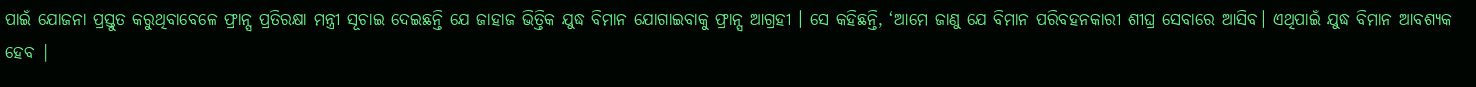ପାଇଁ ଯୋଜନା ପ୍ରସ୍ତୁତ କରୁଥିବାବେଳେ ଫ୍ରାନ୍ସ ପ୍ରତିରକ୍ଷା ମନ୍ତ୍ରୀ ସୂଚାଇ ଦେଇଛନ୍ତି ଯେ ଜାହାଜ ଭିତ୍ତିକ ଯୁଦ୍ଧ ବିମାନ ଯୋଗାଇବାକୁ ଫ୍ରାନ୍ସ ଆଗ୍ରହୀ । ସେ କହିଛନ୍ତି, ‘ଆମେ ଜାଣୁ ଯେ ବିମାନ ପରିବହନକାରୀ ଶୀଘ୍ର ସେବାରେ ଆସିବ। ଏଥିପାଇଁ ଯୁଦ୍ଧ ବିମାନ ଆବଶ୍ୟକ ହେବ |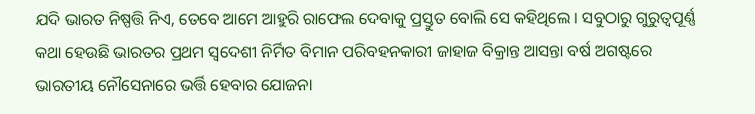ଯଦି ଭାରତ ନିଷ୍ପତ୍ତି ନିଏ, ତେବେ ଆମେ ଆହୁରି ରାଫେଲ ଦେବାକୁ ପ୍ରସ୍ତୁତ ବୋଲି ସେ କହିଥିଲେ । ସବୁଠାରୁ ଗୁରୁତ୍ୱପୂର୍ଣ୍ଣ କଥା ହେଉଛି ଭାରତର ପ୍ରଥମ ସ୍ୱଦେଶୀ ନିର୍ମିତ ବିମାନ ପରିବହନକାରୀ ଜାହାଜ ବିକ୍ରାନ୍ତ ଆସନ୍ତା ବର୍ଷ ଅଗଷ୍ଟରେ ଭାରତୀୟ ନୌସେନାରେ ଭର୍ତ୍ତି ହେବାର ଯୋଜନା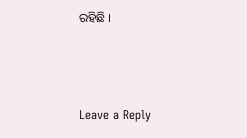ରହିଛି ।



Leave a Reply